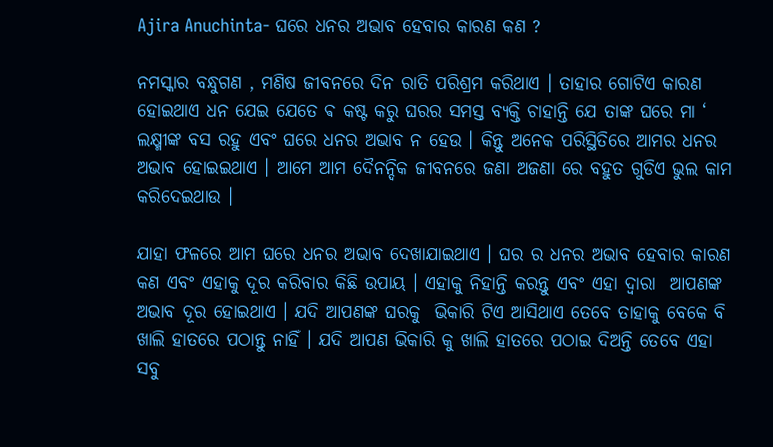Ajira Anuchinta- ଘରେ ଧନର ଅଭାବ ହେବାର କାରଣ କଣ ?

ନମସ୍କାର ବନ୍ଧୁଗଣ , ମଣିଷ ଜୀବନରେ ଦିନ ରାତି ପରିଶ୍ରମ କରିଥାଏ । ତାହାର ଗୋଟିଏ କାରଣ ହୋଇଥାଏ ଧନ ଯେଇ ଯେତେ ଵ କଷ୍ଟ କରୁ ଘରର ସମସ୍ତ ବ୍ୟକ୍ତି ଚାହାନ୍ତି ଯେ ତାଙ୍କ ଘରେ ମା ‘ ଲକ୍ଷ୍ମୀଙ୍କ ବସ ରହୁ ଏବଂ ଘରେ ଧନର ଅଭାବ ନ ହେଉ । କିନ୍ତୁ ଅନେକ ପରିସ୍ଥିତିରେ ଆମର ଧନର ଅଭାବ ହୋଇଇଥାଏ । ଆମେ ଆମ ଦୈନନ୍ଦିକ ଜୀବନରେ ଜଣା ଅଜଣା ରେ ବହୁତ ଗୁଡିଏ ଭୁଲ କାମ କରିଦେଇଥାଉ ।

ଯାହା ଫଳରେ ଆମ ଘରେ ଧନର ଅଭାବ ଦେଖାଯାଇଥାଏ । ଘର ର ଧନର ଅଭାବ ହେବାର କାରଣ କଣ ଏବଂ ଏହାକୁ ଦୂର କରିବାର କିଛି ଉପାୟ । ଏହାକୁ ନିହାନ୍ତି କରନ୍ତୁ ଏବଂ ଏହା ଦ୍ଵାରା  ଆପଣଙ୍କ ଅଭାବ ଦୂର ହୋଇଥାଏ । ଯଦି ଆପଣଙ୍କ ଘରକୁ  ଭିକାରି ଟିଏ ଆସିଥାଏ ତେବେ ତାହାକୁ ବେକେ ବି ଖାଲି ହାତରେ ପଠାନ୍ତୁ ନାହିଁ । ଯଦି ଆପଣ ଭିକାରି କୁ ଖାଲି ହାତରେ ପଠାଇ ଦିଅନ୍ତି ତେବେ ଏହା ସବୁ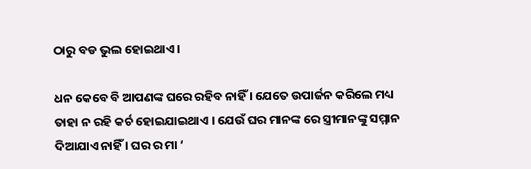ଠାରୁ ବଡ ଭୁଲ ହୋଇଥାଏ ।

ଧନ କେବେ ବି ଆପଣଙ୍କ ଘରେ ରହିବ ନାହିଁ । ଯେତେ ଉପାର୍ଜନ କରିଲେ ମଧ୍ୟ ତାହା ନ ରହି କର୍ଚ ହୋଇଯାଇଥାଏ । ଯେଉଁ ଘର ମାନଙ୍କ ରେ ସ୍ତ୍ରୀମାନଙ୍କୁ ସମ୍ମାନ ଦିଆଯାଏ ନାହିଁ । ଘର ର ମା ‘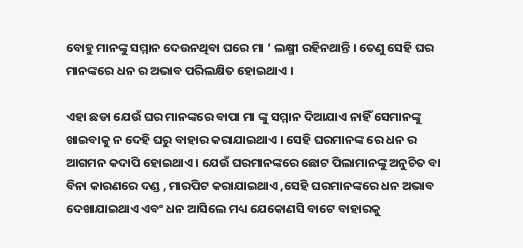ବୋହୁ ମାନଙ୍କୁ ସମ୍ମାନ ଦେଉନଥିବା ଘରେ ମା ‘ ଲକ୍ଷ୍ମୀ ରହିନଥାନ୍ତି । ତେଣୁ ସେହି ଘର ମାନଙ୍କରେ ଧନ ର ଅଭାବ ପରିଲକ୍ଷିତ ହୋଇଥାଏ ।

ଏହା ଛଡା ଯେଉଁ ଘର ମାନଙ୍କରେ ବାପା ମା ଙ୍କୁ ସମ୍ମାନ ଦିଆଯାଏ ନାହିଁ ସେମାନଙ୍କୁ ଖାଇବାକୁ ନ ଦେହି ଘରୁ ବାହାର କରାଯାଇଥାଏ । ସେହି ଘରମାନଙ୍କ ରେ ଧନ ର  ଆଗମନ କଦାପି ହୋଇଥାଏ । ଯେଉଁ ଘରମାନଙ୍କରେ ଛୋଟ ପିଲାମାନଙ୍କୁ ଅନୁଚିତ ବା ବିନା କାରଣରେ ଦଣ୍ଡ , ମାରପିଟ କରାଯାଇଥାଏ ,ସେହି ଘରମାନଙ୍କରେ ଧନ ଅଭାବ ଦେଖାଯାଇଥାଏ ଏବଂ ଧନ ଆସିଲେ ମଧ୍ୟ ଯେକୋଣସି ବାଟେ ବାହାରକୁ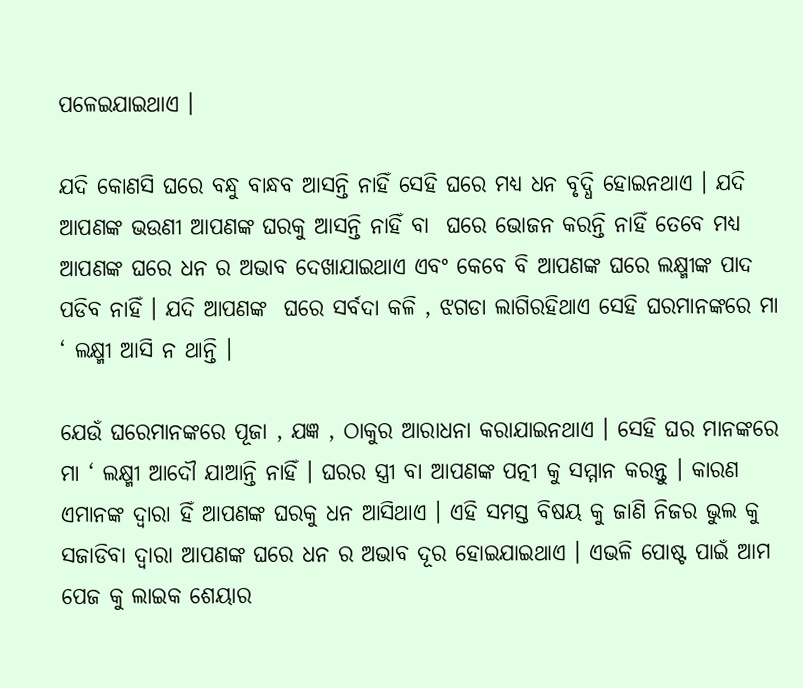ପଳେଇଯାଇଥାଏ ।

ଯଦି କୋଣସି ଘରେ ବନ୍ଧୁ ବାନ୍ଧବ ଆସନ୍ତି ନାହିଁ ସେହି ଘରେ ମଧ୍ୟ ଧନ ବୃଦ୍ଧି ହୋଇନଥାଏ । ଯଦି ଆପଣଙ୍କ ଭଉଣୀ ଆପଣଙ୍କ ଘରକୁ ଆସନ୍ତି ନାହିଁ ବା  ଘରେ ଭୋଜନ କରନ୍ତି ନାହିଁ ତେବେ ମଧ୍ୟ ଆପଣଙ୍କ ଘରେ ଧନ ର ଅଭାବ ଦେଖାଯାଇଥାଏ ଏବଂ କେବେ ବି ଆପଣଙ୍କ ଘରେ ଲକ୍ଷ୍ମୀଙ୍କ ପାଦ ପଡିବ ନାହିଁ । ଯଦି ଆପଣଙ୍କ  ଘରେ ସର୍ବଦା କଳି , ଝଗଡା ଲାଗିରହିଥାଏ ସେହି ଘରମାନଙ୍କରେ ମା ‘ ଲକ୍ଷ୍ମୀ ଆସି ନ ଥାନ୍ତି ।

ଯେଉଁ ଘରେମାନଙ୍କରେ ପୂଜା , ଯଜ୍ଞ , ଠାକୁର ଆରାଧନା କରାଯାଇନଥାଏ । ସେହି ଘର ମାନଙ୍କରେ ମା ‘ ଲକ୍ଷ୍ମୀ ଆଦୌ ଯାଆନ୍ତି ନାହିଁ । ଘରର ସ୍ତ୍ରୀ ବା ଆପଣଙ୍କ ପତ୍ନୀ କୁ ସମ୍ମାନ କରନ୍ତୁ । କାରଣ ଏମାନଙ୍କ ଦ୍ଵାରା ହିଁ ଆପଣଙ୍କ ଘରକୁ ଧନ ଆସିଥାଏ । ଏହି ସମସ୍ତ ବିଷୟ କୁ ଜାଣି ନିଜର ଭୁଲ କୁ ସଜାଡିବା ଦ୍ଵାରା ଆପଣଙ୍କ ଘରେ ଧନ ର ଅଭାବ ଦୂର ହୋଇଯାଇଥାଏ । ଏଭଳି ପୋଷ୍ଟ ପାଇଁ ଆମ ପେଜ କୁ ଲାଇକ ଶେୟାର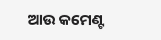ଆଉ କମେଣ୍ଟ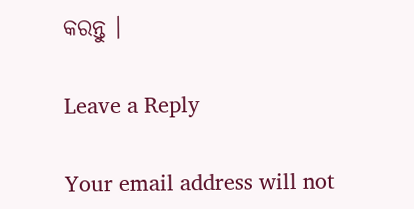କରନ୍ତୁ ।

Leave a Reply

Your email address will not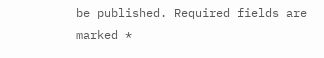be published. Required fields are marked *